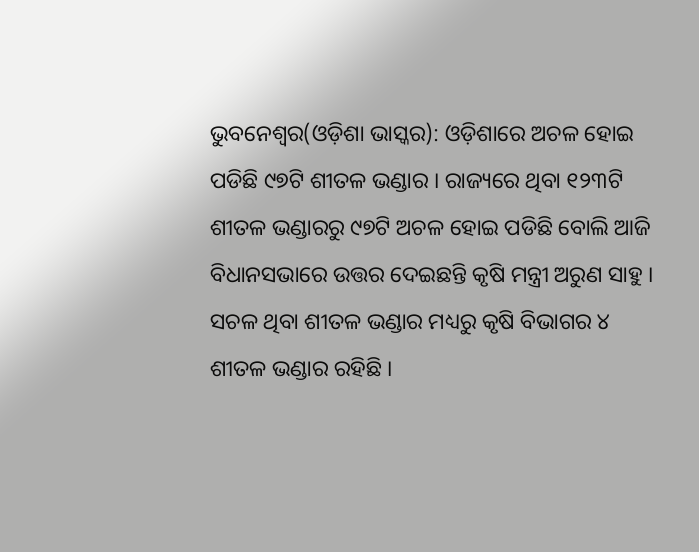ଭୁବନେଶ୍ୱର(ଓଡ଼ିଶା ଭାସ୍କର): ଓଡ଼ିଶାରେ ଅଚଳ ହୋଇ ପଡିଛି ୯୭ଟି ଶୀତଳ ଭଣ୍ଡାର । ରାଜ୍ୟରେ ଥିବା ୧୨୩ଟି ଶୀତଳ ଭଣ୍ଡାରରୁ ୯୭ଟି ଅଚଳ ହୋଇ ପଡିଛି ବୋଲି ଆଜି ବିଧାନସଭାରେ ଉତ୍ତର ଦେଇଛନ୍ତି କୃଷି ମନ୍ତ୍ରୀ ଅରୁଣ ସାହୁ । ସଚଳ ଥିବା ଶୀତଳ ଭଣ୍ଡାର ମଧ୍ୟରୁ କୃଷି ବିଭାଗର ୪ ଶୀତଳ ଭଣ୍ଡାର ରହିଛି ।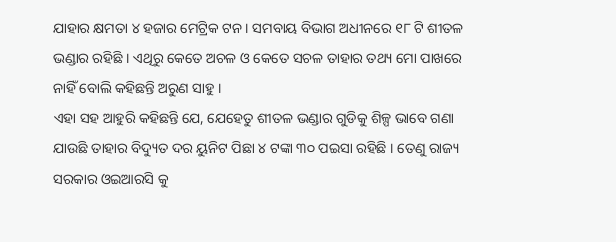ଯାହାର କ୍ଷମତା ୪ ହଜାର ମେଟ୍ରିକ ଟନ । ସମବାୟ ବିଭାଗ ଅଧୀନରେ ୧୮ ଟି ଶୀତଳ ଭଣ୍ଡାର ରହିଛି । ଏଥିରୁ କେତେ ଅଚଳ ଓ କେତେ ସଚଳ ତାହାର ତଥ୍ୟ ମୋ ପାଖରେ ନାହିଁ ବୋଲି କହିଛନ୍ତି ଅରୁଣ ସାହୁ ।
ଏହା ସହ ଆହୁରି କହିଛନ୍ତି ଯେ, ଯେହେତୁ ଶୀତଳ ଭଣ୍ଡାର ଗୁଡିକୁ ଶିଳ୍ପ ଭାବେ ଗଣା ଯାଉଛି ତାହାର ବିଦ୍ୟୁତ ଦର ୟୁନିଟ ପିଛା ୪ ଟଙ୍କା ୩୦ ପଇସା ରହିଛି । ତେଣୁ ରାଜ୍ୟ ସରକାର ଓଇଆରସି କୁ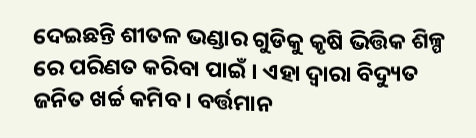ଦେଇଛନ୍ତି ଶୀତଳ ଭଣ୍ଡାର ଗୁଡିକୁ କୃଷି ଭିତ୍ତିକ ଶିଳ୍ପ ରେ ପରିଣତ କରିବା ପାଇଁ । ଏହା ଦ୍ୱାରା ବିଦ୍ୟୁତ ଜନିତ ଖର୍ଚ୍ଚ କମିବ । ବର୍ତ୍ତମାନ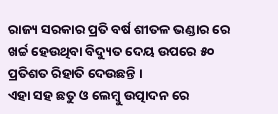ରାଜ୍ୟ ସରକାର ପ୍ରତି ବର୍ଷ ଶୀତଳ ଭଣ୍ଡାର ରେ ଖର୍ଚ୍ଚ ହେଉଥିବା ବିଦ୍ୟୁତ ଦେୟ ଉପରେ ୫୦ ପ୍ରତିଶତ ରିହାତି ଦେଉଛନ୍ତି ।
ଏହା ସହ ଛତୁ ଓ ଲେମ୍ବୁ ଉତ୍ପାଦନ ରେ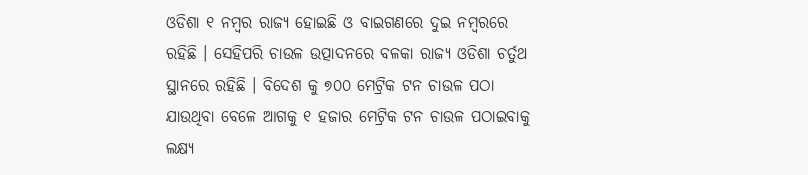ଓଡିଶା ୧ ନମ୍ବର ରାଜ୍ୟ ହୋଇଛି ଓ ବାଇଗଣରେ ଦୁଇ ନମ୍ବରରେ ରହିଛି । ସେହିପରି ଚାଉଳ ଉତ୍ପାଦନରେ ବଳକା ରାଜ୍ୟ ଓଡିଶା ଚର୍ତୁଥ ସ୍ଥାନରେ ରହିଛି । ବିଦେଶ କୁ ୭୦୦ ମେଟ୍ରିକ ଟନ ଚାଉଳ ପଠା ଯାଉଥିବା ବେଳେ ଆଗକୁ ୧ ହଜାର ମେଟ୍ରିକ ଟନ ଚାଉଳ ପଠାଇବାକୁ ଲକ୍ଷ୍ୟ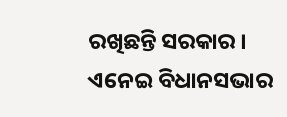ରଖିଛନ୍ତି ସରକାର । ଏନେଇ ବିଧାନସଭାର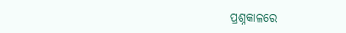ପ୍ରଶ୍ନକାଳରେ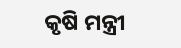କୃଷି ମନ୍ତ୍ରୀ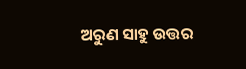ଅରୁଣ ସାହୁ ଉତ୍ତର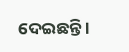ଦେଇଛନ୍ତି ।